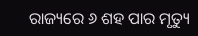ରାଜ୍ୟରେ ୬ ଶହ ପାର ମୃତ୍ୟୁ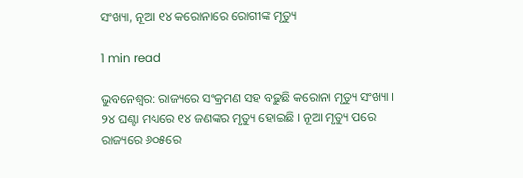ସଂଖ୍ୟା, ନୂଆ ୧୪ କରୋନାରେ ରୋଗୀଙ୍କ ମୃତ୍ୟୁ

1 min read

ଭୁବନେଶ୍ୱର: ରାଜ୍ୟରେ ସଂକ୍ରମଣ ସହ ବଢ଼ୁଛି କରୋନା ମୃତ୍ୟୁ ସଂଖ୍ୟା । ୨୪ ଘଣ୍ଟା ମଧ୍ୟରେ ୧୪ ଜଣଙ୍କର ମୃତ୍ୟୁ ହୋଇଛି । ନୂଆ ମୃତ୍ୟୁ ପରେ ରାଜ୍ୟରେ ୬୦୫ରେ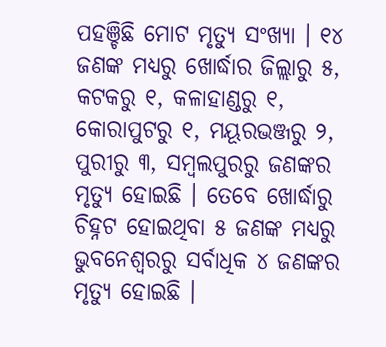ପହଞ୍ଚିଛି ମୋଟ ମୃତ୍ୟୁ ସଂଖ୍ୟା । ୧୪ ଜଣଙ୍କ ମଧ୍ୟରୁ ଖୋର୍ଦ୍ଧାର ଜିଲ୍ଲାରୁ ୫, କଟକରୁ ୧, କଳାହାଣ୍ଡରୁ ୧, କୋରାପୁଟରୁ ୧, ମୟୂରଭଞ୍ଜରୁ ୨, ପୁରୀରୁ ୩, ସମ୍ବଲପୁରରୁ ଜଣଙ୍କର ମୃତ୍ୟୁ ହୋଇଛି । ତେବେ ଖୋର୍ଦ୍ଧାରୁ ଚିହ୍ନଟ ହୋଇଥିବା ୫ ଜଣଙ୍କ ମଧ୍ୟରୁ ଭୁବନେଶ୍ୱରରୁ ସର୍ବାଧିକ ୪ ଜଣଙ୍କର ମୃତ୍ୟୁ ହୋଇଛି ।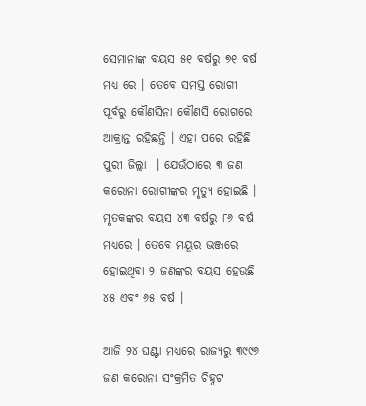ସେମାନାଙ୍କ ବୟସ ୫୧ ବର୍ଷରୁ ୭୧ ବର୍ଷ ମଧ୍ୟ ରେ । ତେବେ ସମସ୍ତ ରୋଗୀ ପୂର୍ବରୁ କୌଣସିନା କୌଣସି ରୋଗରେ ଆକ୍ରାନ୍ତ ରହିଛନ୍ତି । ଏହା ପରେ ରହିଛି ପୁରୀ ଜିଲ୍ଲା  । ଯେଉଁଠାରେ ୩ ଜଣ କରୋନା ରୋଗୀଙ୍କର ମୃତ୍ୟୁ ହୋଇଛି । ମୃତକଙ୍କର ବୟସ ୪୩ ବର୍ଷରୁ ୮୬ ବର୍ଷ ମଧ୍ୟରେ । ତେବେ ମୟୂର ଭଞ୍ଜରେ ହୋଇଥିବା ୨ ଜଣଙ୍କର ବୟସ ହେଉଛି ୪୫ ଏବଂ ୬୫ ବର୍ଷ ।

ଆଜି ୨୪ ଘଣ୍ଟା ମଧ୍ୟରେ ରାଜ୍ୟରୁ ୩୯୯୬ ଜଣ କରୋନା ସଂକ୍ରମିତ ଚିହ୍ନଟ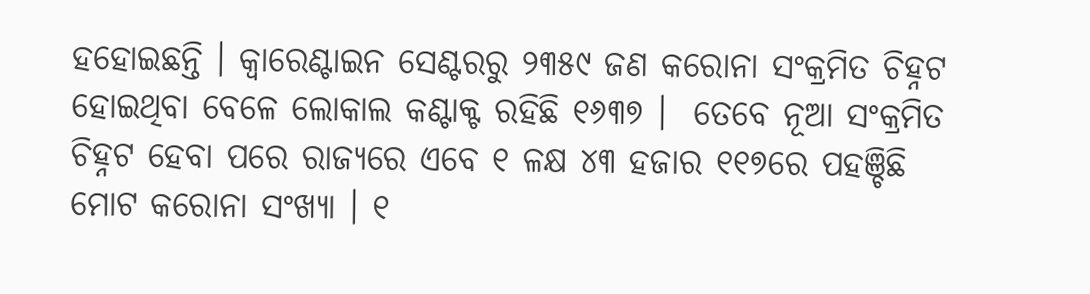ହହୋଇଛନ୍ତି । କ୍ୱାରେଣ୍ଟାଇନ ସେଣ୍ଟରରୁ ୨୩୫୯ ଜଣ କରୋନା ସଂକ୍ରମିତ ଚିହ୍ନଟ ହୋଇଥିବା ବେଳେ ଲୋକାଲ କଣ୍ଟାକ୍ଟ ରହିଛି ୧୬୩୭ ।  ତେବେ ନୂଆ ସଂକ୍ରମିତ ଚିହ୍ନଟ ହେବା ପରେ ରାଜ୍ୟରେ ଏବେ ୧ ଳକ୍ଷ ୪୩ ହଜାର ୧୧୭ରେ ପହଞ୍ଚିଛି ମୋଟ କରୋନା ସଂଖ୍ୟା । ୧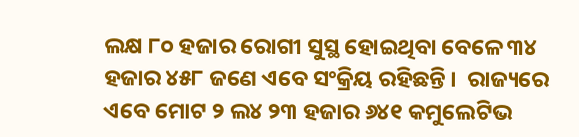ଲକ୍ଷ ୮୦ ହଜାର ରୋଗୀ ସୁସ୍ଥ ହୋଇଥିବା ବେଳେ ୩୪ ହଜାର ୪୫୮ ଜଣେ ଏବେ ସଂକ୍ରିୟ ରହିଛନ୍ତି ।  ରାଜ୍ୟରେ ଏବେ ମୋଟ ୨ ଲ୪ ୨୩ ହଜାର ୬୪୧ କମୁଲେଟିଭ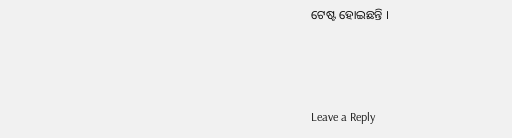ଟେଷ୍ଟ ହୋଇଛନ୍ତି ।



Leave a Reply